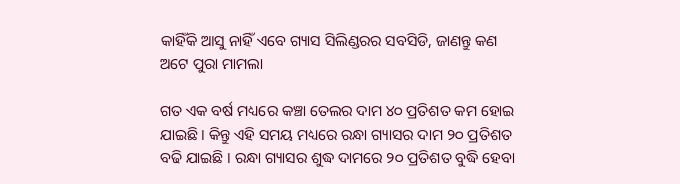କାହିଁକି ଆସୁ ନାହିଁ ଏବେ ଗ୍ୟାସ ସିଲିଣ୍ଡରର ସବସିଡି, ଜାଣନ୍ତୁ କଣ ଅଟେ ପୁରା ମାମଲା

ଗତ ଏକ ବର୍ଷ ମଧ୍ୟରେ କଞ୍ଚା ତେଲର ଦାମ ୪୦ ପ୍ରତିଶତ କମ ହୋଇ ଯାଇଛି । କିନ୍ତୁ ଏହି ସମୟ ମଧ୍ୟରେ ରନ୍ଧା ଗ୍ୟାସର ଦାମ ୨୦ ପ୍ରତିଶତ ବଢି ଯାଇଛି । ରନ୍ଧା ଗ୍ୟାସର ଶୁଦ୍ଧ ଦାମରେ ୨୦ ପ୍ରତିଶତ ବୁଦ୍ଧି ହେବା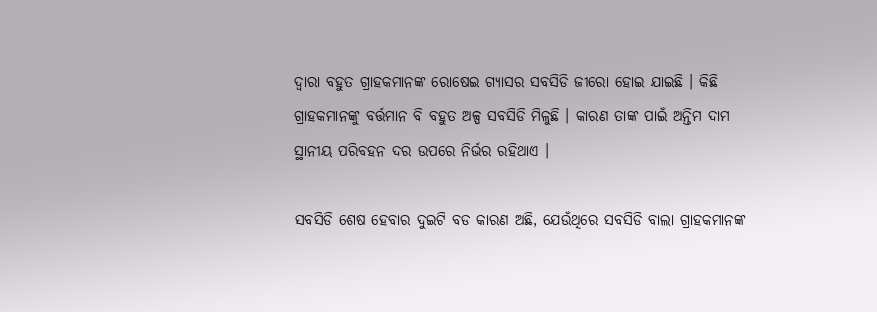ଦ୍ଵାରା ବହୁତ ଗ୍ରାହକମାନଙ୍କ ରୋଷେଇ ଗ୍ୟାସର ସବସିଡି ଜୀରୋ ହୋଇ ଯାଇଛି । କିଛି ଗ୍ରାହକମାନଙ୍କୁ ବର୍ତ୍ତମାନ ବି ବହୁତ ଅଳ୍ପ ସବସିଡି ମିଳୁଛି । କାରଣ ତାଙ୍କ ପାଇଁ ଅନ୍ତିମ ଦାମ ସ୍ଥାନୀୟ ପରିବହନ ଦର ଉପରେ ନିର୍ଭର ରହିଥାଏ ।

ସବସିଡି ଶେଷ ହେବାର ଦୁଇଟି ବଡ କାରଣ ଅଛି, ଯେଉଁଥିରେ ସବସିଡି ବାଲା ଗ୍ରାହକମାନଙ୍କ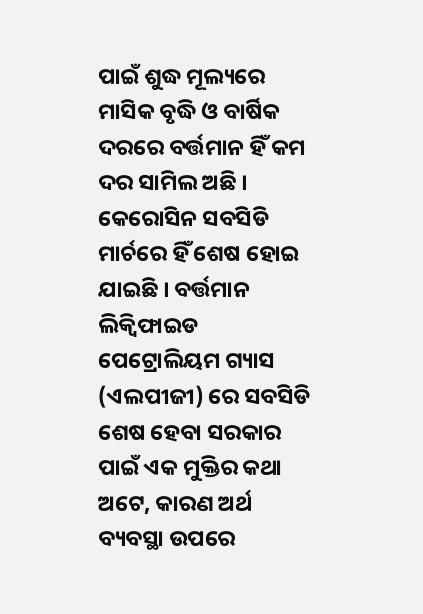ପାଇଁ ଶୁଦ୍ଧ ମୂଲ୍ୟରେ ମାସିକ ବୃଦ୍ଧି ଓ ବାର୍ଷିକ ଦରରେ ବର୍ତ୍ତମାନ ହିଁ କମ ଦର ସାମିଲ ଅଛି । କେରୋସିନ ସବସିଡି ମାର୍ଚରେ ହିଁ ଶେଷ ହୋଇ ଯାଇଛି । ବର୍ତ୍ତମାନ ଲିକ୍ୱିଫାଇଡ ପେଟ୍ରୋଲିୟମ ଗ୍ୟାସ (ଏଲପୀଜୀ) ରେ ସବସିଡି ଶେଷ ହେବା ସରକାର ପାଇଁ ଏକ ମୁକ୍ତିର କଥା ଅଟେ, କାରଣ ଅର୍ଥ ବ୍ୟବସ୍ଥା ଉପରେ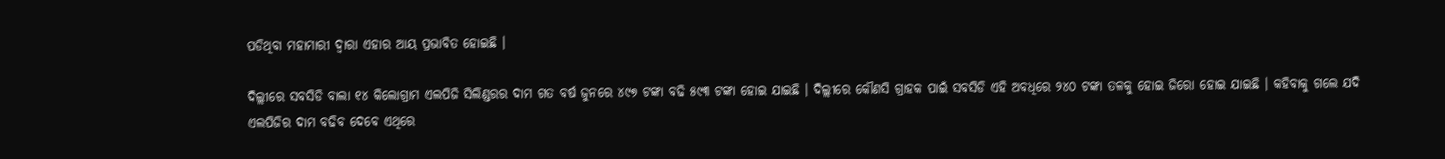ପଡିଥିବା ମହାମାରୀ ଦ୍ଵାରା ଏହାର ଆୟ ପ୍ରଭାବିତ ହୋଇଛି ।

ଦିଲ୍ଲୀରେ ସବସିଡି ବାଲା ୧୪ କିଲୋଗ୍ରାମ ଏଲପିଜି ସିଲିଣ୍ଡରର ଦାମ ଗତ ବର୍ଷ ଜୁନରେ ୪୯୭ ଟଙ୍କା ବଢି ୫୯୩ ଟଙ୍କା ହୋଇ ଯାଇଛି । ଦିଲ୍ଲୀରେ କୌଣସି ଗ୍ରାହକ ପାଇଁ ସବସିଡି ଏହି ଅବଧିରେ ୨୪୦ ଟଙ୍କା ତଳକୁ ହୋଇ ଜିରୋ ହୋଇ ଯାଇଛି । କହିବାକୁ ଗଲେ ଯଦି ଏଲପିଜିର ଦାମ ବଢିବ ଦେବେ ଏଥିରେ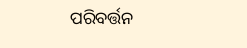ପରିବର୍ତ୍ତନ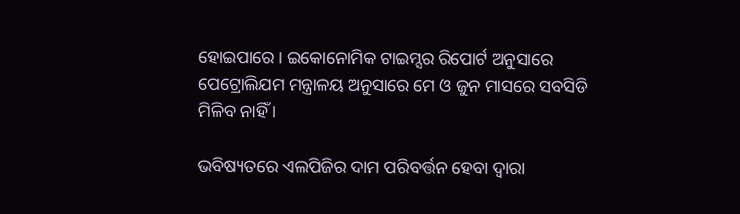ହୋଇପାରେ । ଇକୋନୋମିକ ଟାଇମ୍ସର ରିପୋର୍ଟ ଅନୁସାରେ ପେଟ୍ରୋଲିଯମ ମନ୍ତ୍ରାଳୟ ଅନୁସାରେ ମେ ଓ ଜୁନ ମାସରେ ସବସିଡି ମିଳିବ ନାହିଁ ।

ଭବିଷ୍ୟତରେ ଏଲପିଜିର ଦାମ ପରିବର୍ତ୍ତନ ହେବା ଦ୍ଵାରା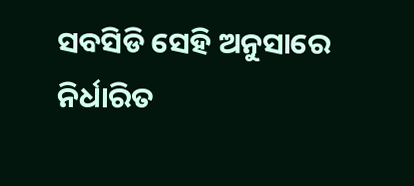ସବସିଡି ସେହି ଅନୁସାରେ ନିର୍ଧାରିତ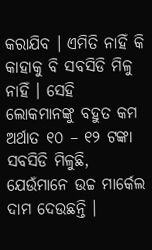କରାଯିବ । ଏମିତି ନାହିଁ କି କାହାକୁ ବି ସବସିଡି ମିଳୁ ନାହିଁ । ସେହି ଲୋକମାନଙ୍କୁ ବହୁତ କମ ଅର୍ଥାତ ୧୦ – ୧୨ ଟଙ୍କା ସବସିଡି ମିଳୁଛି, ଯେଉଁମାନେ ଉଚ୍ଚ ମାର୍କେଲ ଦାମ ଦେଉଛନ୍ତି ।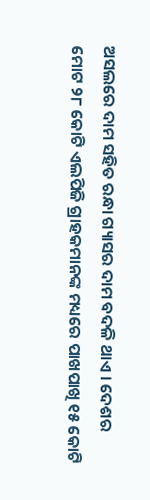ଅସଲରେ ଦାମ ସହିତ ରନ୍ଧା ଗ୍ୟାସର ଦାମ ବଦଳି ଥାଏ । ଦେଶର ମୋଟ ୨୮ କୋଟି ଏଲପିଜି ଗ୍ରାହକମାନଙ୍କ ମଧ୍ୟରେ ପାଖପାଖି ୧୫ କୋଟି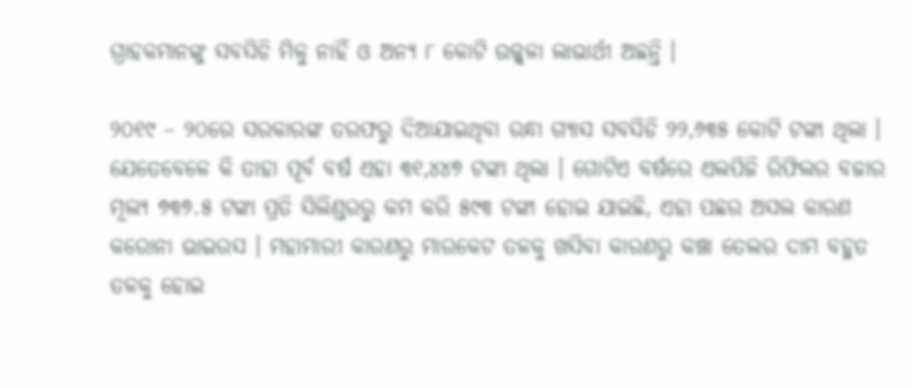ଗ୍ରାହକମାନଙ୍କୁ ସବସିଡି ମିଳୁ ନାହିଁ ଓ ଅନ୍ୟ ୮ କୋଟି ଉଜ୍ଜ୍ୱଳା ଲାଭାର୍ଥୀ ଅଛନ୍ତି ।

୨୦୧୯ – ୨୦ରେ ସରକାରଙ୍କ ତରଫରୁ ଦିଆଯାଇଥିବା ରନ୍ଧା ଗ୍ୟାସ ସବସିଡି ୨୨,୬୩୫ କୋଟି ଟଙ୍କା ଥିଲା । ଯେତେବେଳେ କି ତାହା ପୂର୍ବ ବର୍ଷ ଏହା ୩୧,୪୪୭ ଟଙ୍କା ଥିଲା । ଗୋଟିଏ ବର୍ଷରେ ଏଲପିଜି ରିଫିଲର ବଜାର ମୂଲ୍ୟ ୭୩୭.୫ ଟଙ୍କା ପ୍ରତି ସିଲିଣ୍ଡରରୁ କମ କରି ୫୯୩ ଟଙ୍କା ହୋଇ ଯାଇଛି, ଏହା ପଛର ଅସଲ କାରଣ କରୋନା ଭାଇରସ । ମହାମାରୀ କାରଣରୁ ମାରକେଟ ତଳକୁ ଖସିବା କାରଣରୁ କଞ୍ଚା ତେଲର ଦାମ ବହୁତ ତଳକୁ ହୋଇ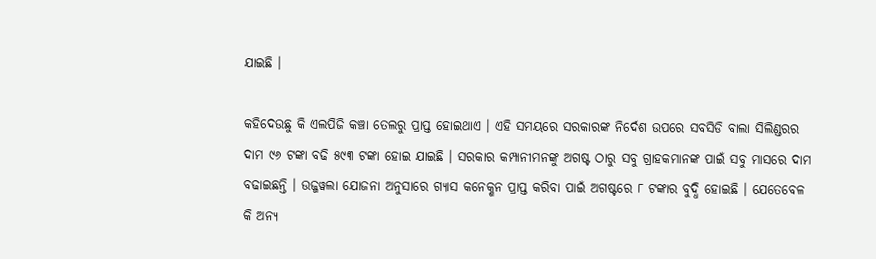ଯାଇଛି ।

କହିଦେଉଛୁ କି ଏଲପିଜି କଞ୍ଚା ତେଲରୁ ପ୍ରାପ୍ତ ହୋଇଥାଏ । ଏହି ସମୟରେ ସରକାରଙ୍କ ନିର୍ଦେଶ ଉପରେ ସବସିଡି ବାଲା ସିଲିଣ୍ଡରର ଦାମ ୯୬ ଟଙ୍କା ବଢି ୫୯୩ ଟଙ୍କା ହୋଇ ଯାଇଛି । ସରକାର କମ୍ପାନୀମନଙ୍କୁ ଅଗଷ୍ଟ ଠାରୁ ସବୁ ଗ୍ରାହକମାନଙ୍କ ପାଇଁ ସବୁ ମାସରେ ଦାମ ବଢାଇଛନ୍ତି । ଉଜ୍ଜୱଲା ଯୋଜନା ଅନୁସାରେ ଗ୍ୟାସ କନେକ୍ଶନ ପ୍ରାପ୍ତ କରିବା ପାଇଁ ଅଗଷ୍ଟରେ ୮ ଟଙ୍କାର ବୁଦ୍ଧି ହୋଇଛି । ଯେତେବେଳ କି ଅନ୍ୟ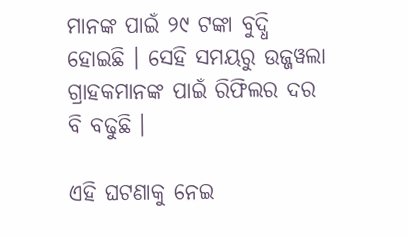ମାନଙ୍କ ପାଇଁ ୨୯ ଟଙ୍କା ବୁଦ୍ଧି ହୋଇଛି । ସେହି ସମୟରୁ ଉଜ୍ଜୱଲା ଗ୍ରାହକମାନଙ୍କ ପାଇଁ ରିଫିଲର ଦର ବି ବଢୁଛି ।

ଏହି ଘଟଣାକୁ ନେଇ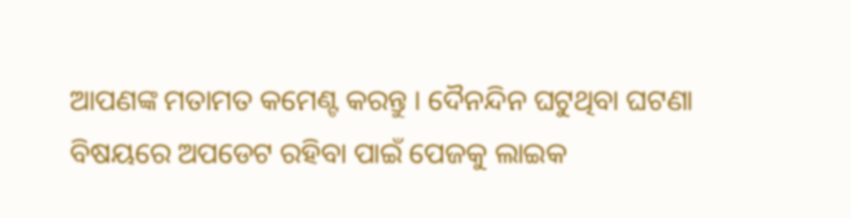ଆପଣଙ୍କ ମତାମତ କମେଣ୍ଟ କରନ୍ତୁ । ଦୈନନ୍ଦିନ ଘଟୁଥିବା ଘଟଣା ବିଷୟରେ ଅପଡେଟ ରହିବା ପାଇଁ ପେଜକୁ ଲାଇକ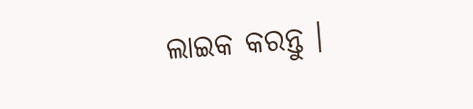ଲାଇକ କରନ୍ତୁ ।